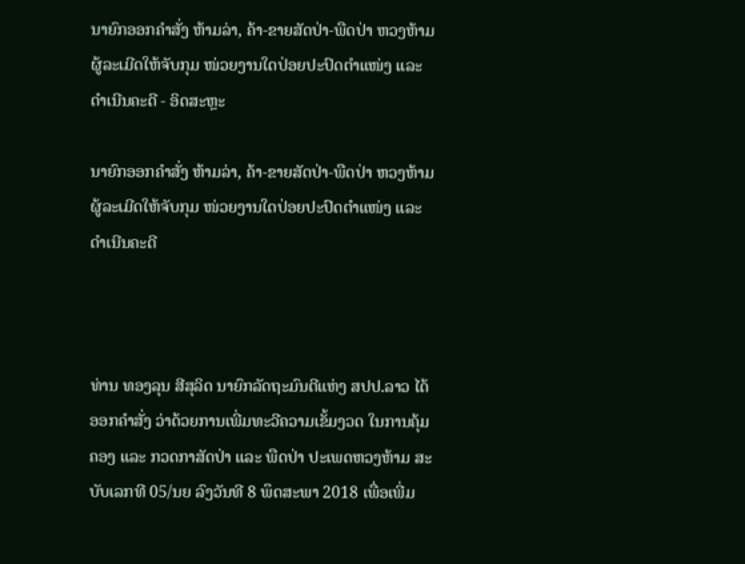ນາຍົກອອກຄຳສັ່ງ ຫ້າມລ່າ, ຄ້າ-ຂາຍສັດປ່າ-ພືດປ່າ ຫວງຫ້າມ ຜູ້ລະເມີດໃຫ້ຈັບກຸມ ໜ່ວຍງານໃດປ່ອຍປະປົດຕຳແໜ່ງ ແລະ ດຳເນີນຄະດີ - ອິດສະຫຼະ

ນາຍົກອອກຄຳສັ່ງ ຫ້າມລ່າ, ຄ້າ-ຂາຍສັດປ່າ-ພືດປ່າ ຫວງຫ້າມ ຜູ້ລະເມີດໃຫ້ຈັບກຸມ ໜ່ວຍງານໃດປ່ອຍປະປົດຕຳແໜ່ງ ແລະ ດຳເນີນຄະດີ



ທ່ານ ທອງລຸນ ສີສຸລິດ ນາຍົກລັດຖະມົນຕີແຫ່ງ ສປປ.ລາວ ໄດ້ອອກຄຳສັ່ງ ວ່າດ້ວຍການເພີ່ມທະວີຄວາມເຂັ້ມງວດ ໃນການຄຸ້ມຄອງ ແລະ ກວດກາສັດປ່າ ແລະ ພືດປ່າ ປະເພດຫວງຫ້າມ ສະບັບເລກທີ 05/ນຍ ລົງວັນທີ 8 ພຶດສະພາ 2018 ເພື່ອເພີ່ມ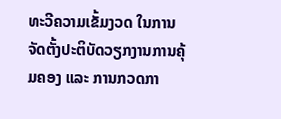ທະວີຄວາມເຂັ້ມງວດ ໃນການຈັດຕັ້ງປະຕິບັດວຽກງານການຄຸ້ມຄອງ ແລະ ການກວດກາ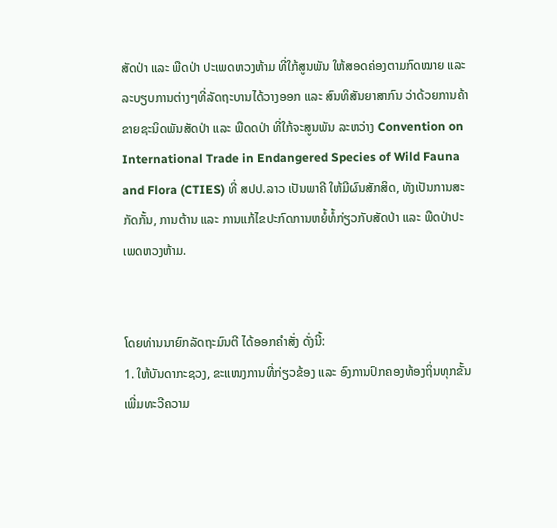ສັດປ່າ ແລະ ພືດປ່າ ປະເພດຫວງຫ້າມ ທີ່ໃກ້ສູນພັນ ໃຫ້ສອດຄ່ອງຕາມກົດໝາຍ ແລະ ລະບຽບການຕ່າງໆທີ່ລັດຖະບານໄດ້ວາງອອກ ແລະ ສົນທິສັນຍາສາກົນ ວ່າດ້ວຍການຄ້າຂາຍຊະນິດພັນສັດປ່າ ແລະ ພືດດປ່າ ທີ່ໃກ້ຈະສູນພັນ ລະຫວ່າງ Convention on International Trade in Endangered Species of Wild Fauna and Flora (CTIES) ທີ່ ສປປ.ລາວ ເປັນພາຄີ ໃຫ້ມີຜົນສັກສິດ, ທັງເປັນການສະກັດກັ້ນ, ການຕ້ານ ແລະ ການແກ້ໄຂປະກົດການຫຍໍ້ທໍ້ກ່ຽວກັບສັດປ່າ ແລະ ພືດປ່າປະເພດຫວງຫ້າມ.


ໂດຍທ່ານນາຍົກລັດຖະມົນຕີ ໄດ້ອອກຄຳສັ່ງ ດັ່ງນີ້:
1. ໃຫ້ບັນດາກະຊວງ, ຂະແໜງການທີ່ກ່ຽວຂ້ອງ ແລະ ອົງການປົກຄອງທ້ອງຖິ່ນທຸກຂັ້ນ ເພີ່ມທະວີຄວາມ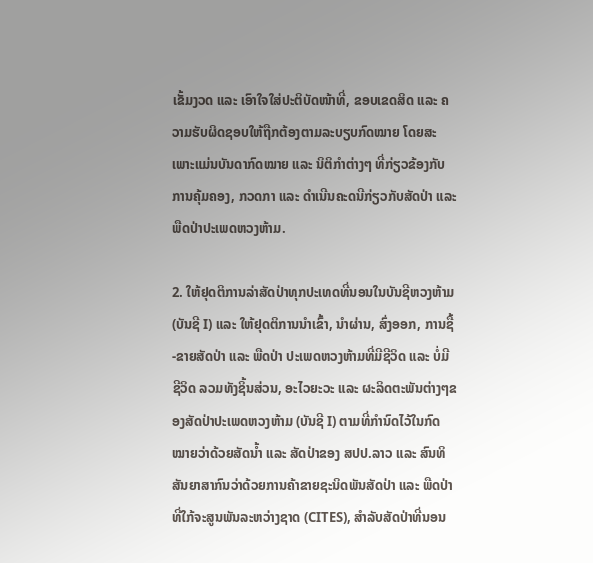ເຂັ້ມງວດ ແລະ ເອົາໃຈໃສ່ປະຕິບັດໜ້າທີ່, ຂອບເຂດສິດ ແລະ ຄວາມຮັບຜິດຊອບໃຫ້ຖືກຕ້ອງຕາມລະບຽບກົດໝາຍ ໂດຍສະເພາະແມ່ນບັນດາກົດໝາຍ ແລະ ນິຕິກຳຕ່າງໆ ທີ່ກ່ຽວຂ້ອງກັບການຄຸ້ມຄອງ, ກວດກາ ແລະ ດຳເນີນຄະດນີກ່ຽວກັບສັດປ່າ ແລະ ພືດປ່າປະເພດຫວງຫ້າມ.

2. ໃຫ້ຢຸດຕິການລ່າສັດປ່າທຸກປະເທດທີ່ນອນໃນບັນຊີຫວງຫ້າມ (ບັນຊີ I) ແລະ ໃຫ້ຢຸດຕິການນຳເຂົ້າ, ນຳຜ່ານ, ສົ່ງອອກ, ການຊື້-ຂາຍສັດປ່າ ແລະ ພືດປ່າ ປະເພດຫວງຫ້າມທີ່ມີຊີວິດ ແລະ ບໍ່ມີຊີວິດ ລວມທັງຊິ້ນສ່ວນ, ອະໄວຍະວະ ແລະ ຜະລິດຕະພັນຕ່າງໆຂອງສັດປ່າປະເພດຫວງຫ້າມ (ບັນຊີ I) ຕາມທີ່ກຳນົດໄວ້ໃນກົດໝາຍວ່າດ້ວຍສັດນ້ຳ ແລະ ສັດປ່າຂອງ ສປປ.ລາວ ແລະ ສົນທິສັນຍາສາກົນວ່າດ້ວຍການຄ້າຂາຍຊະນິດພັນສັດປ່າ ແລະ ພືດປ່າທີ່ໃກ້ຈະສູນພັນລະຫວ່າງຊາດ (CITES), ສຳລັບສັດປ່າທີ່ນອນ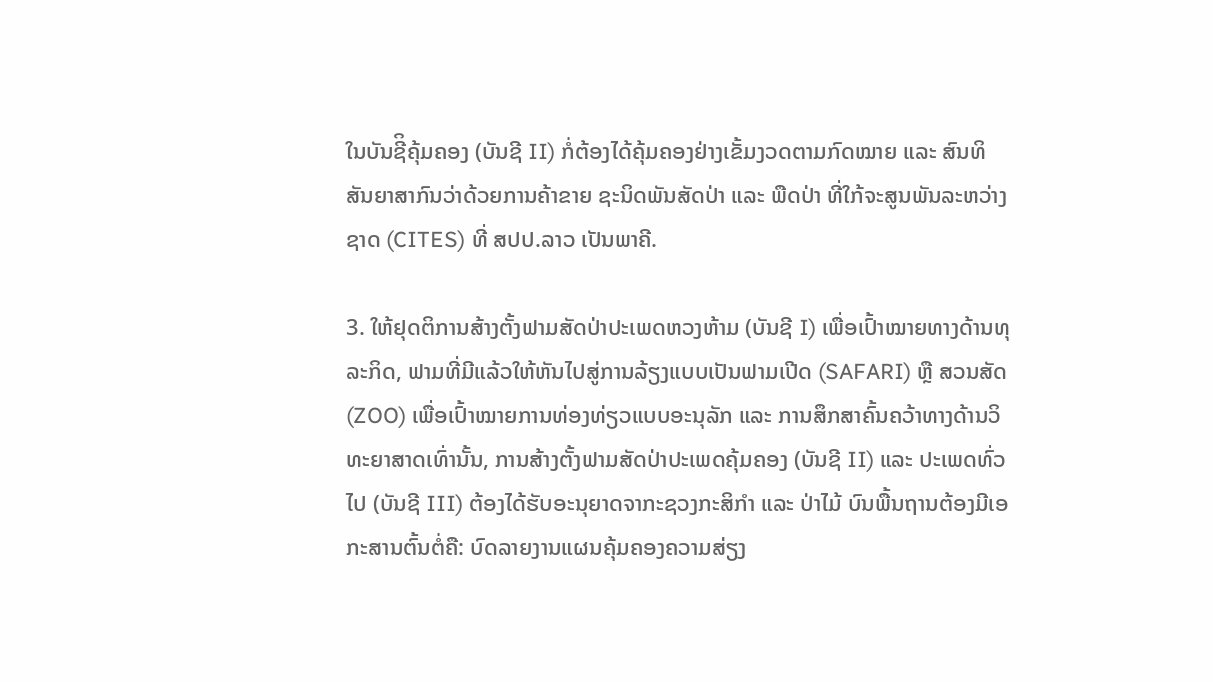ໃນບັນຊີິຄຸ້ມຄອງ (ບັນຊີ II) ກໍ່ຕ້ອງໄດ້ຄຸ້ມຄອງຢ່າງເຂັ້ມງວດຕາມກົດໝາຍ ແລະ ສົນທິສັນຍາສາກົນວ່າດ້ວຍການຄ້າຂາຍ ຊະນິດພັນສັດປ່າ ແລະ ພືດປ່າ ທີ່ໃກ້ຈະສູນພັນລະຫວ່າງຊາດ (CITES) ທີ່ ສປປ.ລາວ ເປັນພາຄີ.

3. ໃຫ້ຢຸດຕິການສ້າງຕັ້ງຟາມສັດປ່າປະເພດຫວງຫ້າມ (ບັນຊີ I) ເພື່ອເປົ້າໝາຍທາງດ້ານທຸລະກິດ, ຟາມທີ່ມີແລ້ວໃຫ້ຫັນໄປສູ່ການລ້ຽງແບບເປັນຟາມເປີດ (SAFARI) ຫຼື ສວນສັດ (ZOO) ເພື່ອເປົ້າໝາຍການທ່ອງທ່ຽວແບບອະນຸລັກ ແລະ ການສຶກສາຄົ້ນຄວ້າທາງດ້ານວິທະຍາສາດເທົ່ານັ້ນ, ການສ້າງຕັ້ງຟາມສັດປ່າປະເພດຄຸ້ມຄອງ (ບັນຊີ II) ແລະ ປະເພດທົ່ວໄປ (ບັນຊີ III) ຕ້ອງໄດ້ຮັບອະນຸຍາດຈາກະຊວງກະສິກຳ ແລະ ປ່າໄມ້ ບົນພື້ນຖານຕ້ອງມີເອກະສານຕົ້ນຕໍ່ຄື: ບົດລາຍງານແຜນຄຸ້ມຄອງຄວາມສ່ຽງ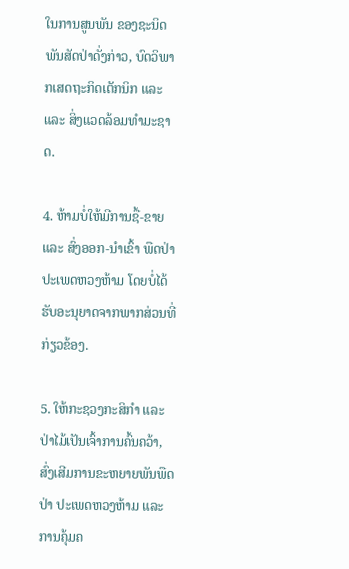ໃນການສູນພັນ ຂອງຊະນິດພັນສັດປ່າດັ່ງກ່າວ, ບົດວິພາກເສດຖະກິດເຕັກນິກ ແລະ ແລະ ສິ່ງແວດລ້ອມທຳມະຊາດ.

4. ຫ້າມບໍ່ໃຫ້ມີການຊື້-ຂາຍ ແລະ ສົ່ງອອກ-ນຳເຂົ້າ ພືດປ່າປະເພດຫວງຫ້າມ ໂດຍບໍ່ໄດ້ຮັບອະນຸຍາດຈາກພາກສ່ວນທີ່ກ່ຽວຂ້ອງ.

5. ໃຫ້ກະຊວງກະສິກຳ ແລະ ປ່າໄມ້ເປັນເຈົ້າການຄົ້ນຄວ້າ, ສົ່ງເສີມການຂະຫຍາຍພັນພືດປ່າ ປະເພດຫວງຫ້າມ ແລະ ການຄຸ້ມຄ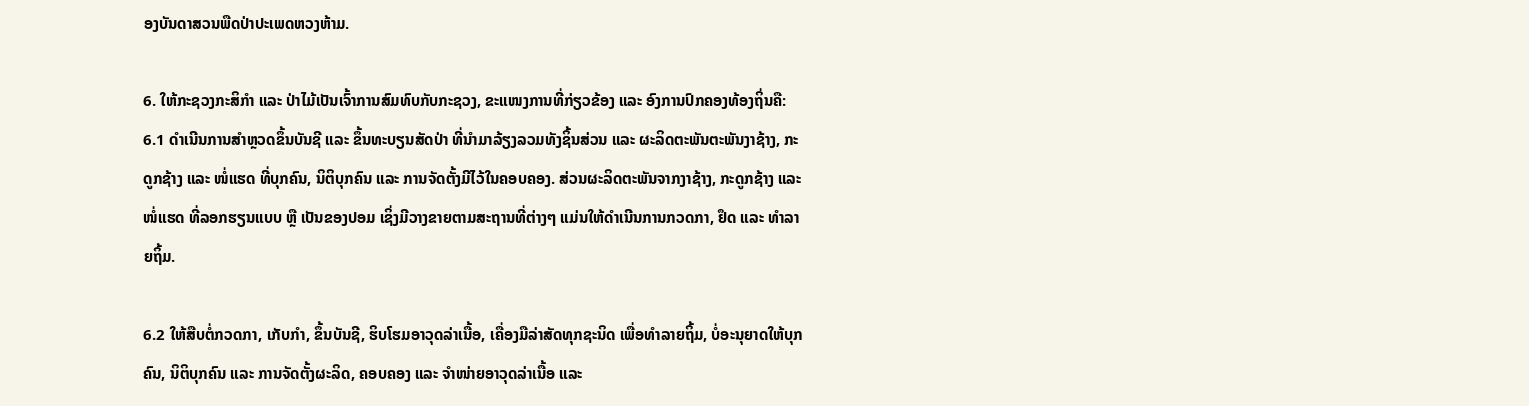ອງບັນດາສວນພືດປ່າປະເພດຫວງຫ້າມ.

6. ໃຫ້ກະຊວງກະສິກຳ ແລະ ປ່າໄມ້ເປັນເຈົ້າການສົມທົບກັບກະຊວງ, ຂະແໜງການທີ່ກ່ຽວຂ້ອງ ແລະ ອົງການປົກຄອງທ້ອງຖິ່ນຄື:
6.1 ດຳເນີນການສຳຫຼວດຂຶ້ນບັນຊີ ແລະ ຂຶ້ນທະບຽນສັດປ່າ ທີ່ນຳມາລ້ຽງລວມທັງຊິ້ນສ່ວນ ແລະ ຜະລິດຕະພັນຕະພັນງາຊ້າງ, ກະດູກຊ້າງ ແລະ ໜໍ່ແຮດ ທີ່ບຸກຄົນ, ນິຕິບຸກຄົນ ແລະ ການຈັດຕັ້ງມີໄວ້ໃນຄອບຄອງ. ສ່ວນຜະລິດຕະພັນຈາກງາຊ້າງ, ກະດູກຊ້າງ ແລະ ໜໍ່ແຮດ ທີ່ລອກຮຽນແບບ ຫຼື ເປັນຂອງປອມ ເຊິ່ງມີວາງຂາຍຕາມສະຖານທີ່ຕ່າງໆ ແມ່ນໃຫ້ດຳເນີນການກວດກາ, ຢຶດ ແລະ ທຳລາຍຖິ້ມ.

6.2 ໃຫ້ສືບຕໍ່ກວດກາ, ເກັບກຳ, ຂຶ້ນບັນຊີ, ຮິບໂຮມອາວຸດລ່າເນື້ອ, ເຄື່ອງມືລ່າສັດທຸກຊະນິດ ເພື່ອທຳລາຍຖິ້ມ, ບໍ່ອະນຸຍາດໃຫ້ບຸກຄົນ, ນິຕິບຸກຄົນ ແລະ ການຈັດຕັ້ງຜະລິດ, ຄອບຄອງ ແລະ ຈຳໜ່າຍອາວຸດລ່າເນື້ອ ແລະ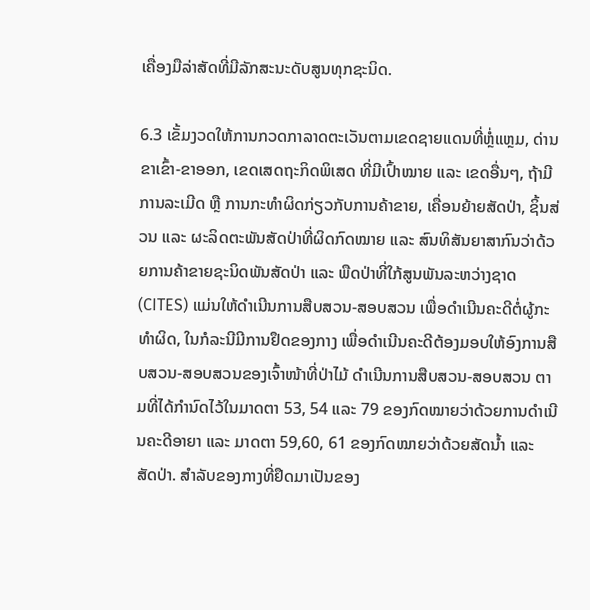ເຄື່ອງມືລ່າສັດທີ່ມີລັກສະນະດັບສູນທຸກຊະນິດ.

6.3 ເຂັ້ມງວດໃຫ້ການກວດກາລາດຕະເວັນຕາມເຂດຊາຍແດນທີ່ຫຼໍ່ແຫຼມ, ດ່ານຂາເຂົ້າ-ຂາອອກ, ເຂດເສດຖະກິດພິເສດ ທີ່ມີເປົ້າໝາຍ ແລະ ເຂດອື່ນໆ, ຖ້າມີການລະເມີດ ຫຼື ການກະທຳຜິດກ່ຽວກັບການຄ້າຂາຍ, ເຄື່ອນຍ້າຍສັດປ່າ, ຊິ້ນສ່ວນ ແລະ ຜະລິດຕະພັນສັດປ່າທີ່ຜິດກົດໝາຍ ແລະ ສົນທິສັນຍາສາກົນວ່າດ້ວຍການຄ້າຂາຍຊະນິດພັນສັດປ່າ ແລະ ພືດປ່າທີ່ໃກ້ສູນພັນລະຫວ່າງຊາດ (CITES) ແມ່ນໃຫ້ດຳເນີນການສືບສວນ-ສອບສວນ ເພື່ອດຳເນີນຄະດີຕໍ່ຜູ້ກະທຳຜິດ, ໃນກໍລະນີມີການຢຶດຂອງກາງ ເພື່ອດຳເນີນຄະດີຕ້ອງມອບໃຫ້ອົງການສືບສວນ-ສອບສວນຂອງເຈົ້າໜ້າທີ່ປ່າໄມ້ ດຳເນີນການສືບສວນ-ສອບສວນ ຕາມທີ່ໄດ້ກຳນົດໄວ້ໃນມາດຕາ 53, 54 ແລະ 79 ຂອງກົດໝາຍວ່າດ້ວຍການດຳເນີນຄະດີອາຍາ ແລະ ມາດຕາ 59,60, 61 ຂອງກົດໝາຍວ່າດ້ວຍສັດນ້ຳ ແລະ ສັດປ່າ. ສຳລັບຂອງກາງທີ່ຢຶດມາເປັນຂອງ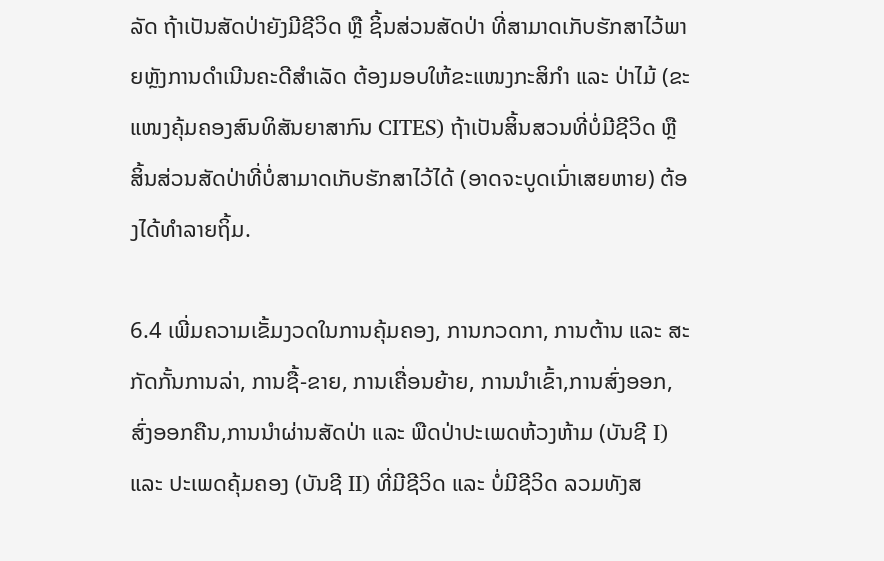ລັດ ຖ້າເປັນສັດປ່າຍັງມີຊີວິດ ຫຼື ຊິ້ນສ່ວນສັດປ່າ ທີ່ສາມາດເກັບຮັກສາໄວ້ພາຍຫຼັງການດຳເນີນຄະດີສຳເລັດ ຕ້ອງມອບໃຫ້ຂະແໜງກະສິກຳ ແລະ ປ່າໄມ້ (ຂະແໜງຄຸ້ມຄອງສົນທິສັນຍາສາກົນ CITES) ຖ້າເປັນສິ້ນສວນທີ່ບໍ່ມີຊີວິດ ຫຼື ສິ້ນສ່ວນສັດປ່າທີ່ບໍ່ສາມາດເກັບຮັກສາໄວ້ໄດ້ (ອາດຈະບູດເນົ່າເສຍຫາຍ) ຕ້ອງໄດ້ທຳລາຍຖິ້ມ.

6.4 ເພີ່ມຄວາມເຂັ້ມງວດໃນການຄຸ້ມຄອງ, ການກວດກາ, ການຕ້ານ ແລະ ສະກັດກັ້ນການລ່າ, ການຊື້-ຂາຍ, ການເຄື່ອນຍ້າຍ, ການນຳເຂົ້າ,ການສົ່ງອອກ, ສົ່ງອອກຄືນ,ການນຳຜ່ານສັດປ່າ ແລະ ພືດປ່າປະເພດຫ້ວງຫ້າມ (ບັນຊີ I) ແລະ ປະເພດຄຸ້ມຄອງ (ບັນຊີ II) ທີ່ມີຊີວິດ ແລະ ບໍ່ມີຊີວິດ ລວມທັງສ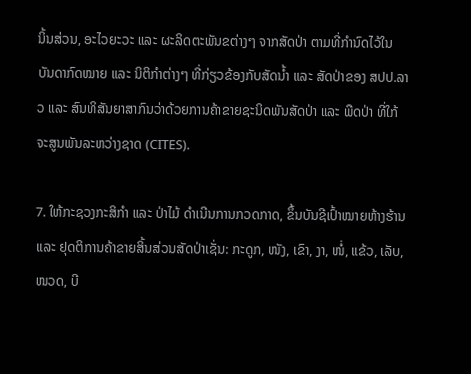ນິ້ນສ່ວນ, ອະໄວຍະວະ ແລະ ຜະລິດຕະພັນຂຕ່າງໆ ຈາກສັດປ່າ ຕາມທີ່ກຳນົດໄວ້ໃນ ບັນດາກົດໝາຍ ແລະ ນິຕິກຳຕ່າງໆ ທີ່ກ່ຽວຂ້ອງກັບສັດນ້ຳ ແລະ ສັດປ່າຂອງ ສປປ.ລາວ ແລະ ສົນທິສັນຍາສາກົນວ່າດ້ວຍການຄ້າຂາຍຊະນິດພັນສັດປ່າ ແລະ ພືດປ່າ ທີ່ໃກ້ຈະສູນພັນລະຫວ່າງຊາດ (CITES).

7. ໃຫ້ກະຊວງກະສິກຳ ແລະ ປ່າໄມ້ ດຳເນີນການກວດກາດ, ຂຶ້ນບັນຊີເປົ້າໝາຍຫ້າງຮ້ານ ແລະ ຢຸດຕິການຄ້າຂາຍສິ້ນສ່ວນສັດປ່າເຊັ່ນ: ກະດູກ, ໜັງ, ເຂົາ, ງາ, ໜໍ່, ແຂ້ວ, ເລັບ, ໜວດ, ບີ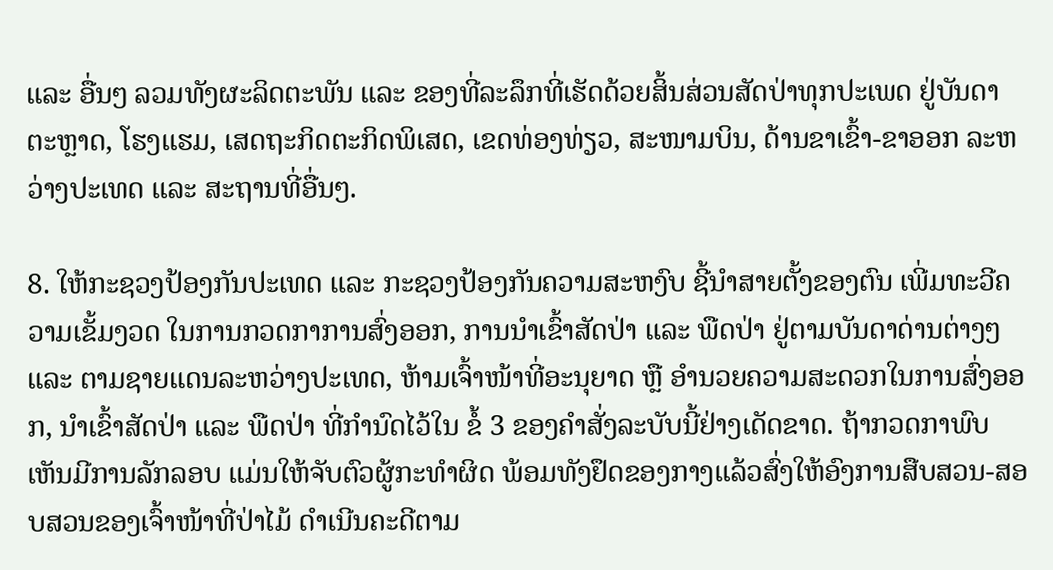ແລະ ອື່ນໆ ລວມທັງຜະລິດຕະພັນ ແລະ ຂອງທີ່ລະລຶກທີ່ເຮັດດ້ວຍສິ້ນສ່ວນສັດປ່າທຸກປະເພດ ຢູ່ບັນດາຕະຫຼາດ, ໂຮງແຮມ, ເສດຖະກິດຕະກິດພິເສດ, ເຂດທ່ອງທ່ຽວ, ສະໜາມບິນ, ດ້ານຂາເຂົ້າ-ຂາອອກ ລະຫວ່າງປະເທດ ແລະ ສະຖານທີ່ອື່ນໆ.

8. ໃຫ້ກະຊວງປ້ອງກັນປະເທດ ແລະ ກະຊວງປ້ອງກັນຄວາມສະຫງົບ ຊີ້ນຳສາຍຕັ້ງຂອງຕົນ ເພີ່ມທະວີຄວາມເຂັ້ມງວດ ໃນການກວດກາການສົ່ງອອກ, ການນຳເຂົ້າສັດປ່າ ແລະ ພືດປ່າ ຢູ່ຕາມບັນດາດ່ານຕ່າງໆ ແລະ ຕາມຊາຍແດນລະຫວ່າງປະເທດ, ຫ້າມເຈົ້າໜ້າທີ່ອະນຸຍາດ ຫຼື ອຳນວຍຄວາມສະດວກໃນການສົ່ງອອກ, ນຳເຂົ້າສັດປ່າ ແລະ ພືດປ່າ ທີ່ກຳນົດໄວ້ໃນ ຂໍ້ 3 ຂອງຄຳສັ່ງລະບັບນີ້ຢ່າງເດັດຂາດ. ຖ້າກວດກາພົບເຫັນມີການລັກລອບ ແມ່ນໃຫ້ຈັບຕົວຜູ້ກະທຳຜິດ ພ້ອມທັງຢຶດຂອງກາງແລ້ວສົ່ງໃຫ້ອົງການສືບສວນ-ສອບສວນຂອງເຈົ້າໜ້າທີ່ປ່າໄມ້ ດຳເນີນຄະດີຕາມ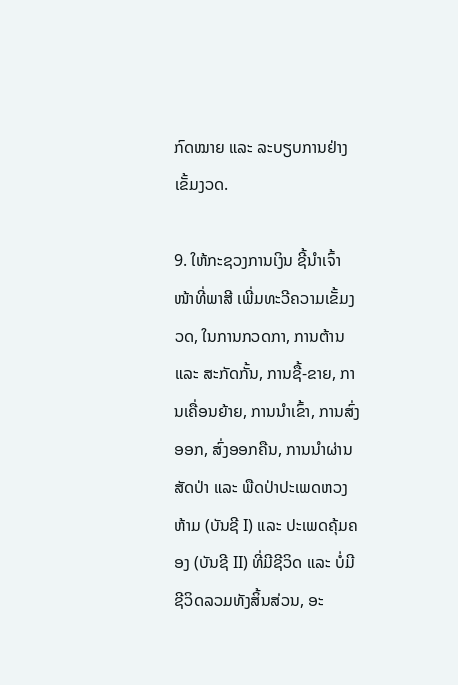ກົດໝາຍ ແລະ ລະບຽບການຢ່າງເຂັ້ມງວດ.

9. ໃຫ້ກະຊວງການເງິນ ຊີ້ນຳເຈົ້າໜ້າທີ່ພາສີ ເພີ່ມທະວີຄວາມເຂັ້ມງວດ, ໃນການກວດກາ, ການຕ້ານ ແລະ ສະກັດກັ້ນ, ການຊື້-ຂາຍ, ການເຄື່ອນຍ້າຍ, ການນຳເຂົ້າ, ການສົ່ງອອກ, ສົ່ງອອກຄືນ, ການນຳຜ່ານສັດປ່າ ແລະ ພືດປ່າປະເພດຫວງຫ້າມ (ບັນຊີ I) ແລະ ປະເພດຄຸ້ມຄອງ (ບັນຊີ II) ທີ່ມີຊີວິດ ແລະ ບໍ່ມີຊີວິດລວມທັງສິ້ນສ່ວນ, ອະ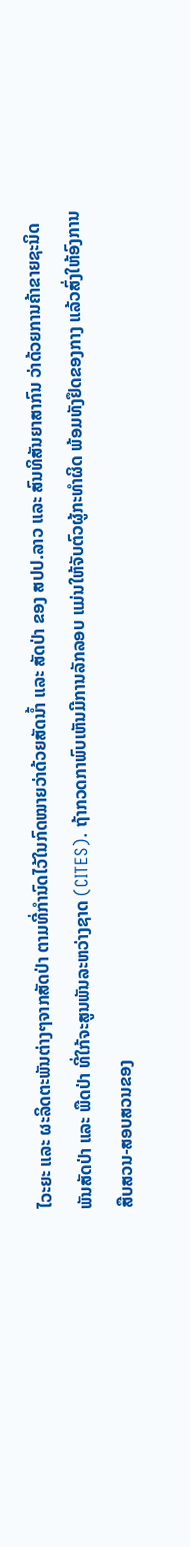ໄວະຍະ ແລະ ຜະລິດຕະພັນຕ່າງໆຈາກສັດປ່າ ຕາມທີ່ກຳນົດໄວ້ໃນກົດໝາຍວ່າດ້ວຍສັດນ້ຳ ແລະ ສັດປ່າ ຂອງ ສປປ.ລາວ ແລະ ສົນທິສັນຍາສາກົນ ວ່າດ້ວຍການຄ້າຂາຍຊະນິດພັນສັດປ່າ ແລະ ພືດປ່າ ທີ່ໃກ້ຈະສູນພັນລະຫວ່າງຊາດ (CITES). ຖ້າກວດກາພົບເຫັນມີການລັກລອບ ແມ່ນໃຫ້ຈັບຕົວຜູ້ກະທຳຜິດ ພ້ອມທັງຢຶດຂອງກາງ ແລ້ວສົ່ງໃຫ້ອົງການສືບສວນ-ສອບສວນຂອງ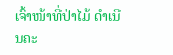ເຈົ້າໜ້າທີ່ປ່າໄມ້ ດຳເນີນຄະ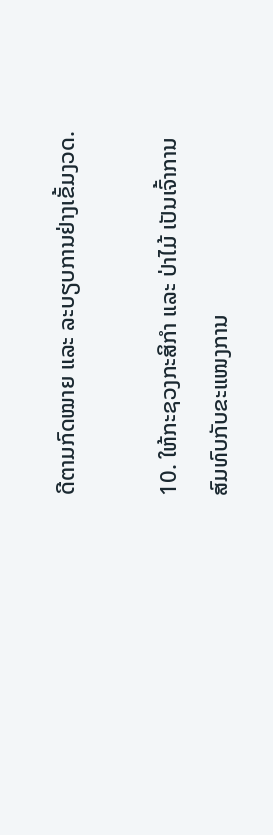ດີຕາມກົດໝາຍ ແລະ ລະບຽບການຢ່າງເຂັ້ມງວດ.

10. ໃຫ້ກະຊວງກະສິກຳ ແລະ ປ່າໄມ້ ເປັນເຈົ້າການສົມທົບກັບຂະແໜງການ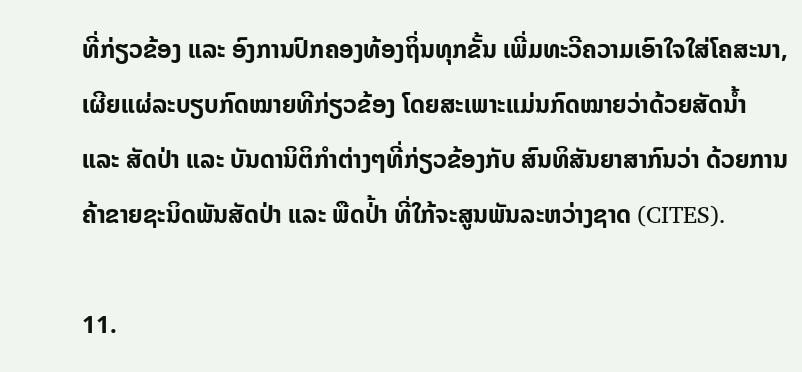ທີ່ກ່ຽວຂ້ອງ ແລະ ອົງການປົກຄອງທ້ອງຖິ່ນທຸກຂັ້ນ ເພີ່ມທະວີຄວາມເອົາໃຈໃສ່ໂຄສະນາ, ເຜີຍແຜ່ລະບຽບກົດໝາຍທີກ່ຽວຂ້ອງ ໂດຍສະເພາະແມ່ນກົດໝາຍວ່າດ້ວຍສັດນ້ຳ ແລະ ສັດປ່າ ແລະ ບັນດານິຕິກຳຕ່າງໆທີ່ກ່ຽວຂ້ອງກັບ ສົນທິສັນຍາສາກົນວ່າ ດ້ວຍການຄ້າຂາຍຊະນິດພັນສັດປ່າ ແລະ ພືດປ່້າ ທີ່ໃກ້ຈະສູນພັນລະຫວ່າງຊາດ (CITES).

11.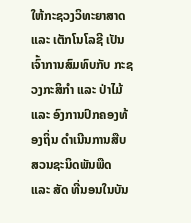ໃຫ້ກະຊວງວິທະຍາສາດ ແລະ ເຕັກໂນໂລຊີ ເປັນເຈົ້າການສົມທົບກັບ ກະຊວງກະສິກຳ ແລະ ປ່າໄມ້ ແລະ ອົງການປົກຄອງທ້ອງຖິ່ນ ດຳເນີນການສືບສວນຊະນິດພັນພືດ ແລະ ສັດ ທີ່ນອນໃນບັນ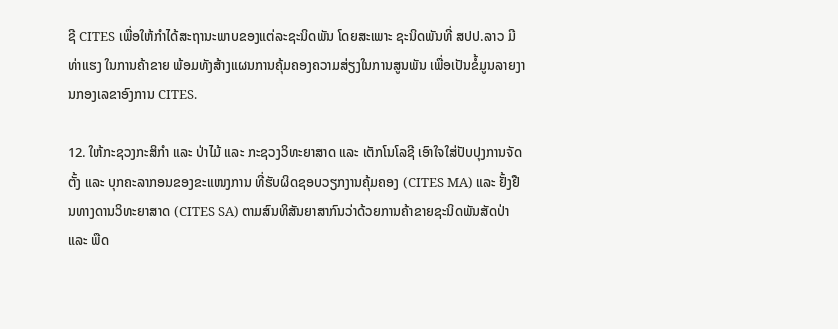ຊີ CITES ເພື່ອໃຫ້ກຳໄດ້ສະຖານະພາບຂອງແຕ່ລະຊະນິດພັນ ໂດຍສະເພາະ ຊະນິດພັນທີ່ ສປປ.ລາວ ມີທ່າແຮງ ໃນການຄ້າຂາຍ ພ້ອມທັງສ້າງແຜນການຄຸ້ມຄອງຄວາມສ່ຽງໃນການສູນພັນ ເພື່ອເປັນຂໍ້ມູນລາຍງານກອງເລຂາອົງການ CITES.

12. ໃຫ້ກະຊວງກະສິກຳ ແລະ ປ່າໄມ້ ແລະ ກະຊວງວິທະຍາສາດ ແລະ ເຕັກໂນໂລຊີ ເອົາໃຈໃສ່ປັບປຸງການຈັດຕັ້ງ ແລະ ບຸກຄະລາກອນຂອງຂະແໜງການ ທີ່ຮັບຜິດຊອບວຽກງານຄຸ້ມຄອງ (CITES MA) ແລະ ຢັ້ງຢືນທາງດານວິທະຍາສາດ (CITES SA) ຕາມສົນທິສັນຍາສາກົນວ່າດ້ວຍການຄ້າຂາຍຊະນິດພັນສັດປ່າ ແລະ ພືດ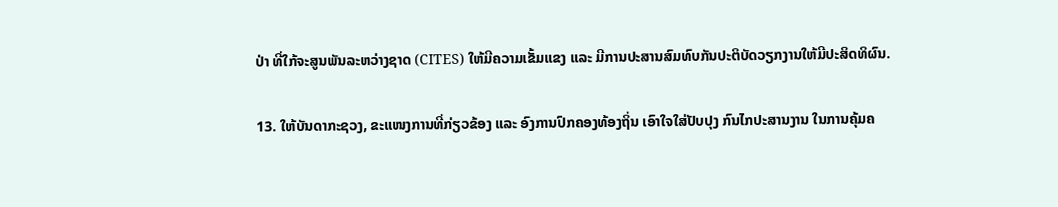ປ່າ ທີ່ໃກ້ຈະສູນພັນລະຫວ່າງຊາດ (CITES) ໃຫ້ມີຄວາມເຂັ້ມແຂງ ແລະ ມີການປະສານສົມທົບກັນປະຕິບັດວຽກງານໃຫ້ມີປະສິດທິຜົນ.

13. ໃຫ້ບັນດາກະຊວງ, ຂະແໜງການທີ່ກ່ຽວຂ້ອງ ແລະ ອົງການປົກຄອງທ້ອງຖິ່ນ ເອົາໃຈໃສ່ປັບປຸງ ກົນໄກປະສານງານ ໃນການຄຸ້ມຄ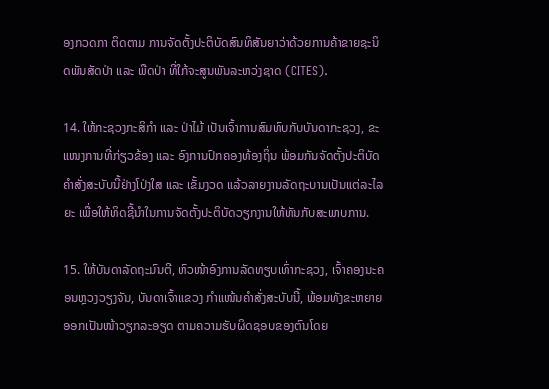ອງກວດກາ ຕິດຕາມ ການຈັດຕັ້ງປະຕິບັດສົນທິສັນຍາວ່າດ້ວຍການຄ້າຂາຍຊະນິດພັນສັດປ່າ ແລະ ພືດປ່າ ທີ່ໃກ້ຈະສູນພັນລະຫວ່ງຊາດ (CITES).

14. ໃຫ້ກະຊວງກະສິກຳ ແລະ ປ່າໄມ້ ເປັນເຈົ້າການສົມທົບກັບບັນດາກະຊວງ, ຂະແໜງການທີ່ກ່ຽວຂ້ອງ ແລະ ອົງການປົກຄອງທ້ອງຖິ່ນ ພ້ອມກັນຈັດຕັ້ງປະຕິບັດຄຳສັ່ງສະບັບນີ້ຢ່າງໂປ່ງໃສ ແລະ ເຂັ້ມງວດ ແລ້ວລາຍງານລັດຖະບານເປັນແຕ່ລະໄລຍະ ເພື່ອໃຫ້ທິດຊີ້ນຳໃນການຈັດຕັ້ງປະຕິບັດວຽກງານໃຫ້ທັນກັບສະພາບການ.

15. ໃຫ້ບັນດາລັດຖະມົນຕີ, ຫົວໜ້າອົງການລັດທຽບເທົ່າກະຊວງ, ເຈົ້າຄອງນະຄອນຫຼວງວຽງຈັນ, ບັນດາເຈົ້າແຂວງ ກຳແໜ້ນຄຳສັ່ງສະບັບນີ້, ພ້ອມທັງຂະຫຍາຍອອກເປັນໜ້າວຽກລະອຽດ ຕາມຄວາມຮັບຜິດຊອບຂອງຕົນໂດຍ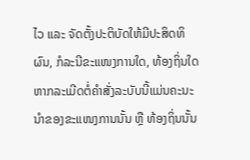ໄວ ແລະ ຈັດຕັ້ງປະຕິບັດໃຫ້ມີປະສິດທິຜົນ, ກໍລະນີຂະແໜງການໃດ, ທ້ອງຖິ່ນໃດ ຫາກລະເມີດຕໍ່ຄຳສັ່ງລະບັບນີ້ແມ່ນຄະນະນຳຂອງຂະແໜງການນັ້ນ ຫຼື ທ້ອງຖິ່ນນັ້ນ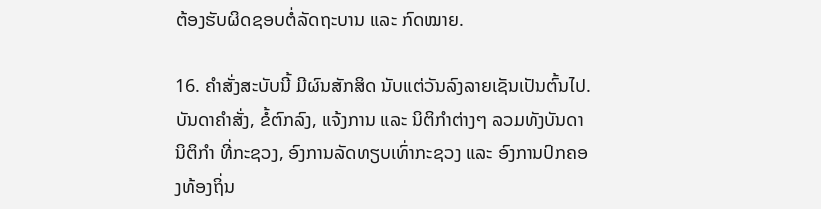ຕ້ອງຮັບຜິດຊອບຕໍ່ລັດຖະບານ ແລະ ກົດໝາຍ.

16. ຄຳສັ່ງສະບັບນີ້ ມີຜົນສັກສິດ ນັບແຕ່ວັນລົງລາຍເຊັນເປັນຕົ້ນໄປ. ບັນດາຄຳສັ່ງ, ຂໍ້ຕົກລົງ, ແຈ້ງການ ແລະ ນິຕິກຳຕ່າງໆ ລວມທັງບັນດານິຕິກຳ ທີ່ກະຊວງ, ອົງການລັດທຽບເທົ່າກະຊວງ ແລະ ອົງການປົກຄອງທ້ອງຖິ່ນ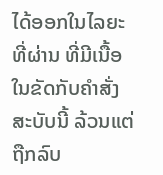ໄດ້ອອກໃນໄລຍະທີ່ຜ່ານ ທີ່ມີເນື້ອໃນຂັດກັບຄຳສັ່ງສະບັບນີ້ ລ້ວນແຕ່ຖືກລົບ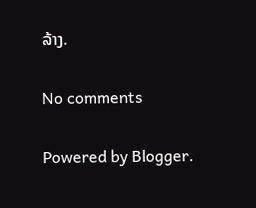ລ້າງ.

No comments

Powered by Blogger.